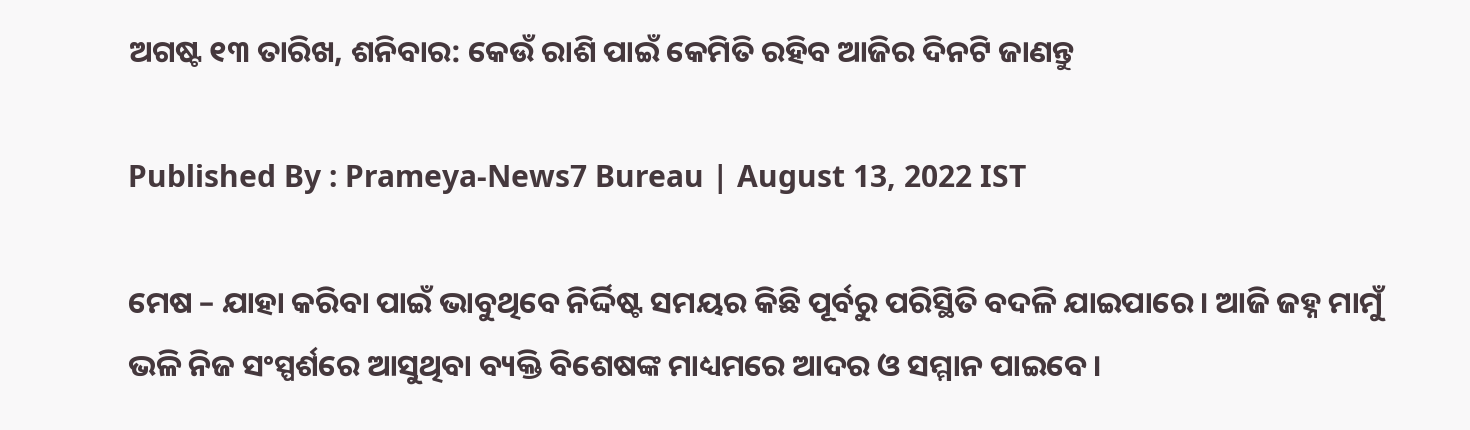ଅଗଷ୍ଟ ୧୩ ତାରିଖ, ଶନିବାର: କେଉଁ ରାଶି ପାଇଁ କେମିତି ରହିବ ଆଜିର ଦିନଟି ଜାଣନ୍ତୁ

Published By : Prameya-News7 Bureau | August 13, 2022 IST

ମେଷ – ଯାହା କରିବା ପାଇଁ ଭାବୁଥିବେ ନିର୍ଦ୍ଦିଷ୍ଟ ସମୟର କିଛି ପୂର୍ବରୁ ପରିସ୍ଥିତି ବଦଳି ଯାଇପାରେ। ଆଜି ଜହ୍ନ ମାମୁଁ ଭଳି ନିଜ ସଂସ୍ପର୍ଶରେ ଆସୁଥିବା ବ୍ୟକ୍ତି ବିଶେଷଙ୍କ ମାଧ୍ୟମରେ ଆଦର ଓ ସମ୍ମାନ ପାଇବେ।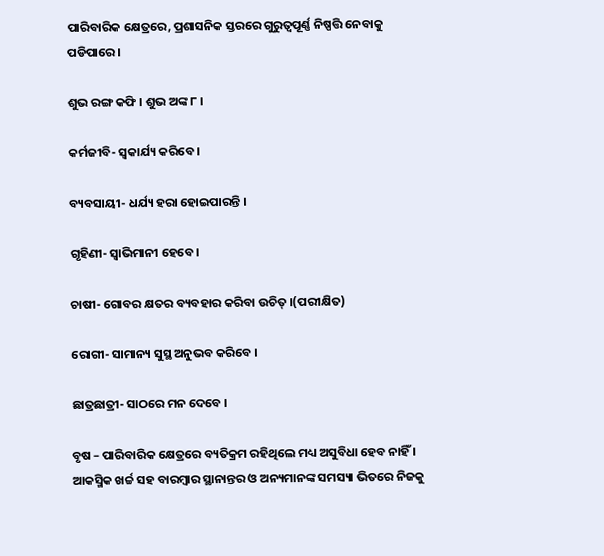ପାରିବାରିକ କ୍ଷେତ୍ରରେ, ପ୍ରଶାସନିକ ସ୍ତରରେ ଗୁରୁତ୍ୱପୂର୍ଣ୍ଣ ନିଷ୍ପତ୍ତି ନେବାକୁ ପଡିପାରେ।

ଶୁଭ ରଙ୍ଗ କଫି । ଶୁଭ ଅଙ୍କ ୮ ।

କର୍ମଜୀବି- ସ୍ୱକାର୍ଯ୍ୟ କରିବେ ।

ବ୍ୟବସାୟୀ- ଧର୍ଯ୍ୟ ହରା ହୋଇପାରନ୍ତି ।

ଗୃହିଣୀ- ସ୍ୱାଭିମାନୀ ହେବେ ।

ଚାଷୀ- ଗୋବର କ୍ଷତର ବ୍ୟବହାର କରିବା ଉଚିତ୍ ।(ପରୀକ୍ଷିତ)

ରୋଗୀ- ସାମାନ୍ୟ ସୁସ୍ଥ ଅନୁଭବ କରିବେ ।

ଛାତ୍ରଛାତ୍ରୀ- ସାଠରେ ମନ ଦେବେ ।

ବୃଷ – ପାରିବାରିକ କ୍ଷେତ୍ରରେ ବ୍ୟତିକ୍ରମ ରହିଥିଲେ ମଧ୍ୟ ଅସୁବିଧା ହେବ ନାହିଁ । ଆକସ୍ମିକ ଖର୍ଚ୍ଚ ସହ ବାରମ୍ବାର ସ୍ଥାନାନ୍ତର ଓ ଅନ୍ୟମାନଙ୍କ ସମସ୍ୟା ଭିତରେ ନିଜକୁ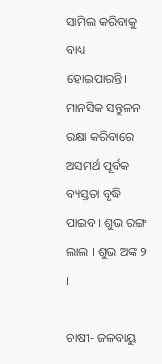ସାମିଲ କରିବାକୁ ବାଧ୍ୟ ହୋଇପାରନ୍ତି। ମାନସିକ ସନ୍ତୁଳନ ରକ୍ଷା କରିବାରେ ଅସମର୍ଥ ପୂର୍ବକ ବ୍ୟସ୍ତତା ବୃଦ୍ଧି ପାଇବ। ଶୁଭ ରଙ୍ଗ ଲାଲ । ଶୁଭ ଅଙ୍କ ୨ ।

ଚାଷୀ- ଜଳବାୟୁ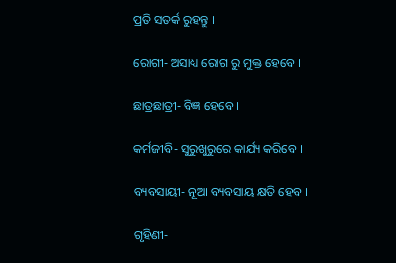ପ୍ରତି ସତର୍କ ରୁହନ୍ତୁ ।

ରୋଗୀ- ଅସାଧ୍ୟ ରୋଗ ରୁ ମୁକ୍ତ ହେବେ ।

ଛାତ୍ରଛାତ୍ରୀ- ବିଜ୍ଞ ହେବେ ।

କର୍ମଜୀବି- ସୁରୁଖୁରୁରେ କାର୍ଯ୍ୟ କରିବେ ।

ବ୍ୟବସାୟୀ- ନୂଆ ବ୍ୟବସାୟ କ୍ଷତି ହେବ ।

ଗୃହିଣୀ-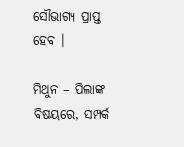ସୌଭାଗ୍ୟ ପ୍ରାପ୍ତ ହେବ ।

ମିଥୁନ – ପିଲାଙ୍କ ବିଷୟରେ, ସମ୍ପର୍କ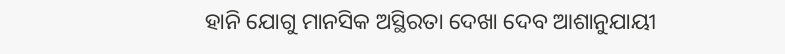ହାନି ଯୋଗୁ ମାନସିକ ଅସ୍ଥିରତା ଦେଖା ଦେବ ଆଶାନୁଯାୟୀ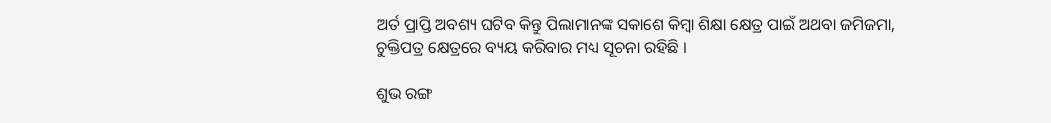ଅର୍ତ ପ୍ରାପ୍ତି ଅବଶ୍ୟ ଘଟିବ କିନ୍ତୁ ପିଲାମାନଙ୍କ ସକାଶେ କିମ୍ବା ଶିକ୍ଷା କ୍ଷେତ୍ର ପାଇଁ ଅଥବା ଜମିଜମା, ଚୁକ୍ତିପତ୍ର କ୍ଷେତ୍ରରେ ବ୍ୟୟ କରିବାର ମଧ୍ୟ ସୂଚନା ରହିଛି ।

ଶୁଭ ରଙ୍ଗ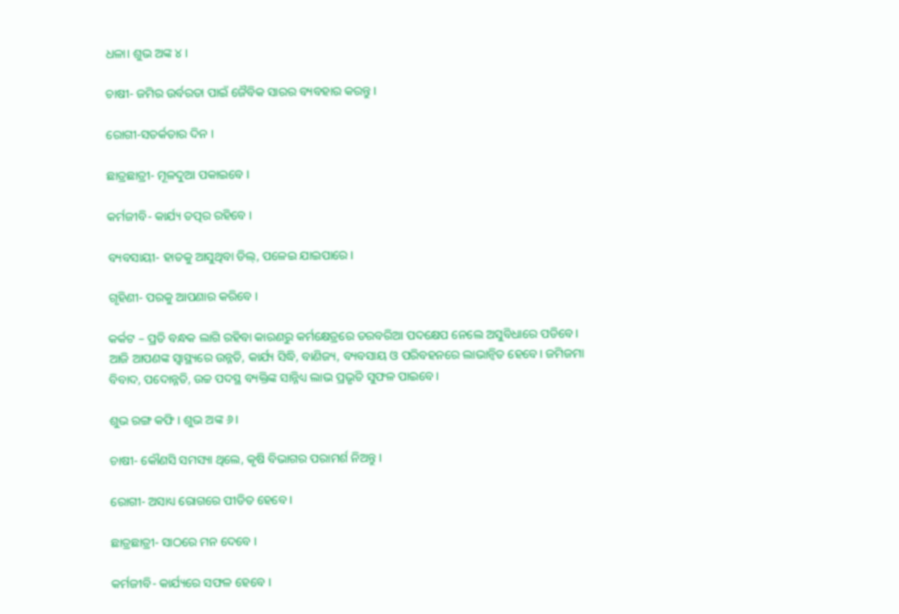ଧଳା। ଶୁଭ ଅଙ୍କ ୪ ।

ଚାଷୀ- ଜମିର ଉର୍ବରତା ପାଇଁ ଜୈବିକ ସାରର ବ୍ୟବହାର କରନ୍ତୁ ।

ରୋଗୀ-ସତର୍କତାର ଦିନ ।

ଛାତ୍ରଛାତ୍ରୀ- ମୂଳଦୁଆ ପକାଇବେ ।

କର୍ମଜୀବି- କାର୍ଯ୍ୟ ତତ୍ପର ରହିବେ ।

ବ୍ୟବସାୟୀ- ହାତକୁ ଆସୁଥିବା ଡିଲ୍‌, ପଳେଇ ଯାଇପାରେ ।

ଗୃହିଣୀ- ପରକୁ ଆପଣାର କରିବେ ।

କର୍କଟ – ପ୍ରତି ବନ୍ଧକ ଲାଗି ରହିବା କାରଣରୁ କର୍ମକ୍ଷେତ୍ରରେ ତରବରିଆ ପଦକ୍ଷେପ ନେଲେ ଅସୁବିଧାରେ ପଡିବେ। ଆଜି ଆପଣଙ୍କ ସ୍ୱାସ୍ଥ୍ୟରେ ଉନ୍ନତି, କାର୍ଯ୍ୟ ସିଦ୍ଧି, ବାଣିଜ୍ୟ, ବ୍ୟବସାୟ ଓ ପରିବହନରେ ଲାଭାନ୍ୱିତ ହେବେ। ଜମିଜମା ବିବାଦ, ପଦୋନ୍ନତି, ଉଚ୍ଚ ପଦସ୍ଥ ବ୍ୟକ୍ତିଙ୍କ ସାନ୍ନିଧ୍ୟ ଲାଭ ପ୍ରଭୃତି ସୁଫଳ ପାଇବେ।

ଶୁଭ ରଙ୍ଗ କଫି । ଶୁଭ ଅଙ୍କ ୬ ।

ଚାଷୀ- କୌଣସି ସମସ୍ୟା ଥିଲେ, କୃଷି ବିଭାଗର ପରାମର୍ଶ ନିଅନ୍ତୁ ।

ରୋଗୀ- ଅସାଧ୍ୟ ରୋଗରେ ପୀଡିତ ହେବେ ।

ଛାତ୍ରଛାତ୍ରୀ- ସାଠରେ ମନ ଦେବେ ।

କର୍ମଜୀବି- କାର୍ଯ୍ୟରେ ସଫଳ ହେବେ ।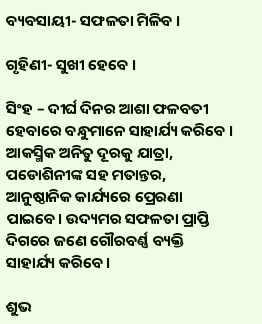ବ୍ୟବସାୟୀ- ସଫଳତା ମିଳିବ ।

ଗୃହିଣୀ- ସୁଖୀ ହେବେ ।

ସିଂହ – ଦୀର୍ଘ ଦିନର ଆଶା ଫଳବତୀ ହେବାରେ ବନ୍ଧୁମାନେ ସାହାର୍ଯ୍ୟ କରିବେ । ଆକସ୍ମିକ ଅନିତୁ ଦୂରକୁ ଯାତ୍ରା, ପଡୋଶିନୀଙ୍କ ସହ ମତାନ୍ତର, ଆନୁଷ୍ଠାନିକ କାର୍ଯ୍ୟରେ ପ୍ରେରଣା ପାଇବେ। ଉଦ୍ୟମର ସଫଳତା ପ୍ରାପ୍ତି ଦିଗରେ ଜଣେ ଗୌରବର୍ଣ୍ଣ ବ୍ୟକ୍ତି ସାହାର୍ଯ୍ୟ କରିବେ।

ଶୁଭ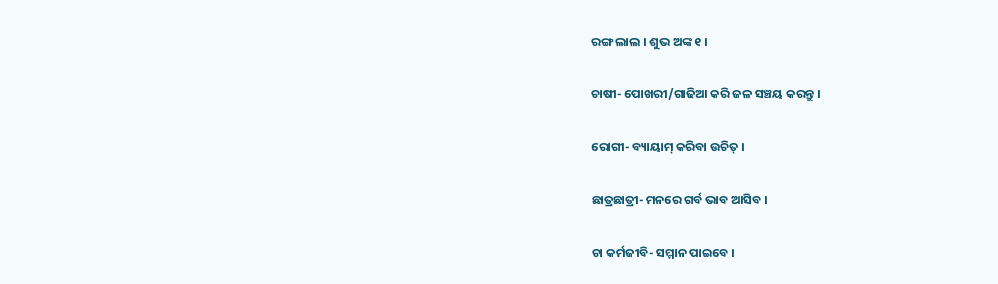ରଙ୍ଗ ଲାଲ । ଶୁଭ ଅଙ୍କ ୧ ।

ଚାଷୀ- ପୋଖରୀ/ଗାଢିଆ କରି ଜଳ ସଞ୍ଚୟ କରନ୍ତୁ ।

ରୋଗୀ- ବ୍ୟାୟାମ୍ କରିବା ଉଚିତ୍ ।

ଛାତ୍ରଛାତ୍ରୀ- ମନରେ ଗର୍ବ ଭାବ ଆସିବ ।

ଚା କର୍ମଜୀବି- ସମ୍ମାନ ପାଇବେ ।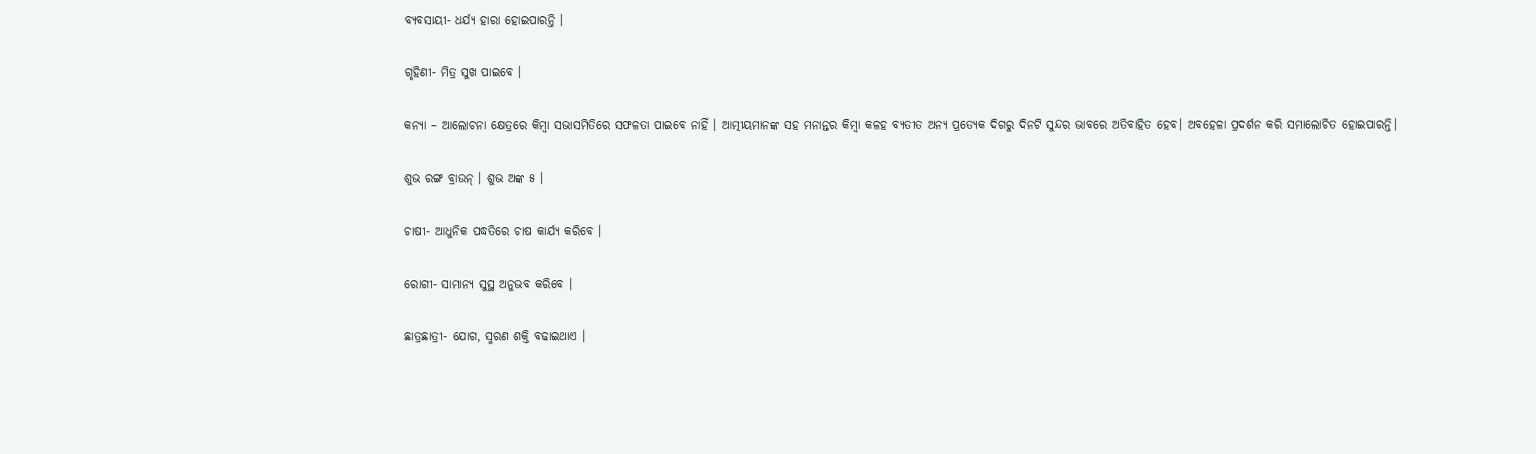ବ୍ୟବସାୟୀ- ଧର୍ଯ୍ୟ ହାରା ହୋଇପାରନ୍ତି ।

ଗୃହିଣୀ- ମିତ୍ର ସୁଖ ପାଇବେ ।

କନ୍ୟା – ଆଲୋଚନା କ୍ଷେତ୍ରରେ କିମ୍ବା ସଭାସମିତିରେ ସଫଳତା ପାଇବେ ନାହିଁ । ଆତ୍ମୀୟମାନଙ୍କ ସହ ମନାନ୍ତର କିମ୍ବା କଳହ ବ୍ୟତୀତ ଅନ୍ୟ ପ୍ରତ୍ୟେକ ଦିଗରୁ ଦିନଟି ସୁନ୍ଦର ଭାବରେ ଅତିବାହିତ ହେବ। ଅବହେଳା ପ୍ରଦର୍ଶନ କରି ସମାଲୋଚିତ ହୋଇପାରନ୍ତି।

ଶୁଭ ରଙ୍ଗ ବ୍ରାଉନ୍ । ଶୁଭ ଅଙ୍କ ୫ ।

ଚାଷୀ- ଆଧୁନିକ ପଦ୍ଧତିରେ ଚାଷ କାର୍ଯ୍ୟ କରିବେ ।

ରୋଗୀ- ସାମାନ୍ୟ ସୁସ୍ଥ ଅନୁଭବ କରିବେ ।

ଛାତ୍ରଛାତ୍ରୀ- ଯୋଗ, ସ୍ମରଣ ଶକ୍ତି ବଢାଇଥାଏ ।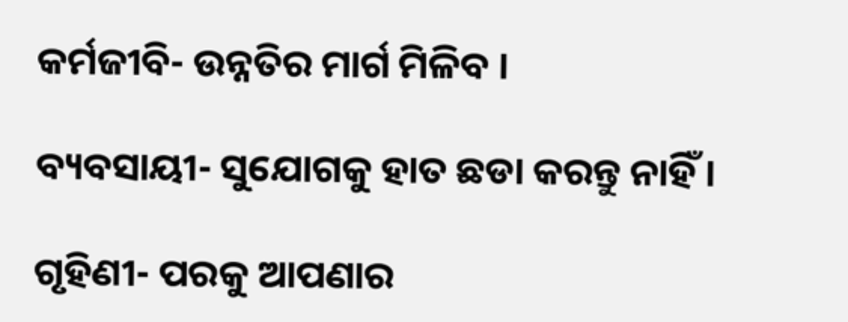କର୍ମଜୀବି- ଉନ୍ନତିର ମାର୍ଗ ମିଳିବ ।

ବ୍ୟବସାୟୀ- ସୁଯୋଗକୁ ହାତ ଛଡା କରନ୍ତୁ ନାହିଁ ।

ଗୃହିଣୀ- ପରକୁ ଆପଣାର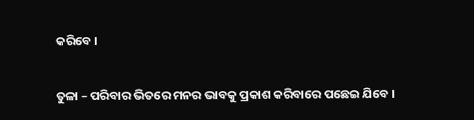କରିବେ ।

ତୁଳା – ପରିବାର ଭିତରେ ମନର ଭାବକୁ ପ୍ରକାଶ କରିବାରେ ପଛେଇ ଯିବେ ।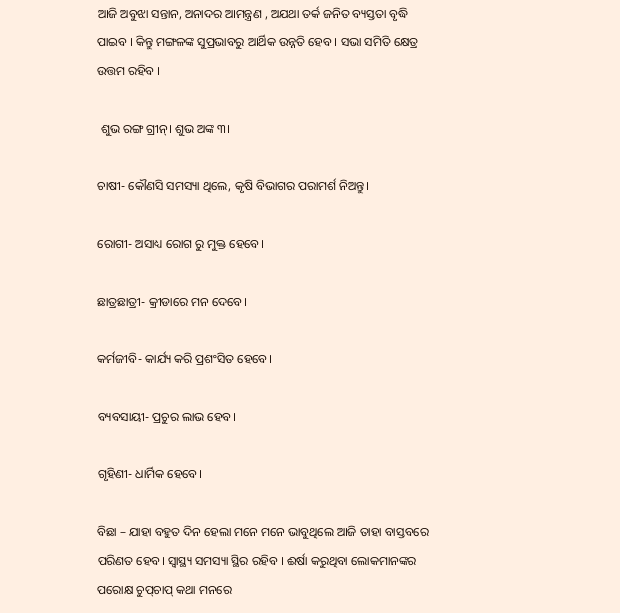ଆଜି ଅବୁଝା ସନ୍ତାନ, ଅନାଦର ଆମନ୍ତ୍ରଣ , ଅଯଥା ତର୍କ ଜନିତ ବ୍ୟସ୍ତତା ବୃଦ୍ଧି ପାଇବ । କିନ୍ତୁ ମଙ୍ଗଳଙ୍କ ସୁପ୍ରଭାବରୁ ଆର୍ଥିକ ଉନ୍ନତି ହେବ । ସଭା ସମିତି କ୍ଷେତ୍ର ଉତ୍ତମ ରହିବ ।

 ଶୁଭ ରଙ୍ଗ ଗ୍ରୀନ୍। ଶୁଭ ଅଙ୍କ ୩।

ଚାଷୀ- କୌଣସି ସମସ୍ୟା ଥିଲେ, କୃଷି ବିଭାଗର ପରାମର୍ଶ ନିଅନ୍ତୁ।

ରୋଗୀ- ଅସାଧ୍ୟ ରୋଗ ରୁ ମୁକ୍ତ ହେବେ।

ଛାତ୍ରଛାତ୍ରୀ- କ୍ରୀଡାରେ ମନ ଦେବେ।

କର୍ମଜୀବି- କାର୍ଯ୍ୟ କରି ପ୍ରଶଂସିତ ହେବେ।

ବ୍ୟବସାୟୀ- ପ୍ରଚୁର ଲାଭ ହେବ।

ଗୃହିଣୀ- ଧାର୍ମିକ ହେବେ।

ବିଛା – ଯାହା ବହୁତ ଦିନ ହେଲା ମନେ ମନେ ଭାବୁଥିଲେ ଆଜି ତାହା ବାସ୍ତବରେ ପରିଣତ ହେବ। ସ୍ୱାସ୍ଥ୍ୟ ସମସ୍ୟା ସ୍ଥିର ରହିବ । ଈର୍ଷା କରୁଥିବା ଲୋକମାନଙ୍କର ପରୋକ୍ଷ ଚୁପ୍‌ଚାପ୍ କଥା ମନରେ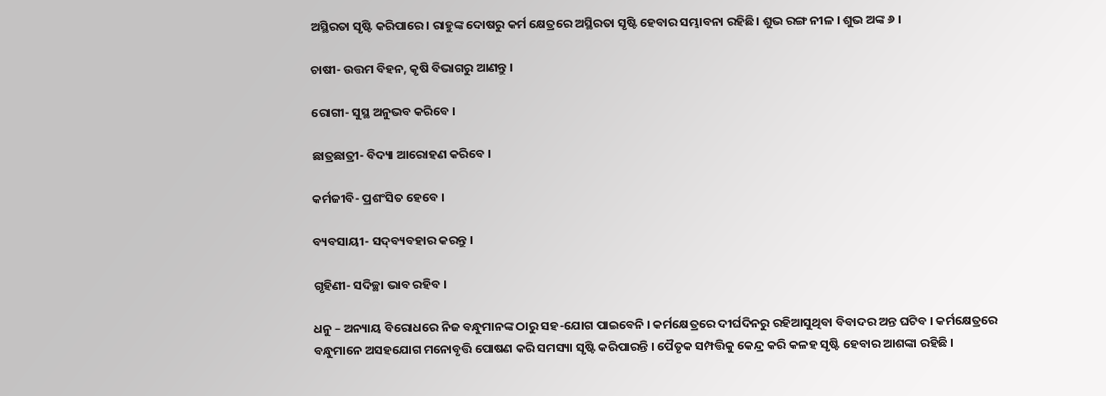ଅସ୍ଥିରତା ସୃଷ୍ଟି କରିପାରେ। ରାହୁଙ୍କ ଦୋଷରୁ କର୍ମ କ୍ଷେତ୍ରରେ ଅସ୍ଥିରତା ସୃଷ୍ଟି ହେବାର ସମ୍ଭାବନା ରହିଛି। ଶୁଭ ରଙ୍ଗ ନୀଳ । ଶୁଭ ଅଙ୍କ ୬ ।

ଚାଷୀ- ଉତ୍ତମ ବିହନ, କୃଷି ବିଭାଗରୁ ଆଣନ୍ତୁ ।

ରୋଗୀ- ସୁସ୍ଥ ଅନୁଭବ କରିବେ ।

ଛାତ୍ରଛାତ୍ରୀ- ବିଦ୍ୟା ଆରୋହଣ କରିବେ ।

କର୍ମଜୀବି- ପ୍ରଶଂସିତ ହେବେ ।

ବ୍ୟବସାୟୀ- ସଦ୍‌ବ୍ୟବହାର କରନ୍ତୁ ।

ଗୃହିଣୀ- ସଦିଚ୍ଛା ଭାବ ରହିବ ।

ଧନୁ – ଅନ୍ୟାୟ ବିରୋଧରେ ନିଜ ବନ୍ଧୁମାନଙ୍କ ଠାରୁ ସହ-ଯୋଗ ପାଇବେନି । କର୍ମକ୍ଷେତ୍ରରେ ଦୀର୍ଘଦିନରୁ ରହିଆସୁଥିବା ବିବାଦର ଅନ୍ତ ଘଟିବ । କର୍ମକ୍ଷେତ୍ରରେ ବନ୍ଧୁମାନେ ଅସହଯୋଗ ମନୋବୃତ୍ତି ପୋଷଣ କରି ସମସ୍ୟା ସୃଷ୍ଟି କରିପାରନ୍ତି । ପୈତୃକ ସମ୍ପତ୍ତିକୁ କେନ୍ଦ୍ର କରି କଳହ ସୃଷ୍ଟି ହେବାର ଆଶଙ୍କା ରହିଛି ।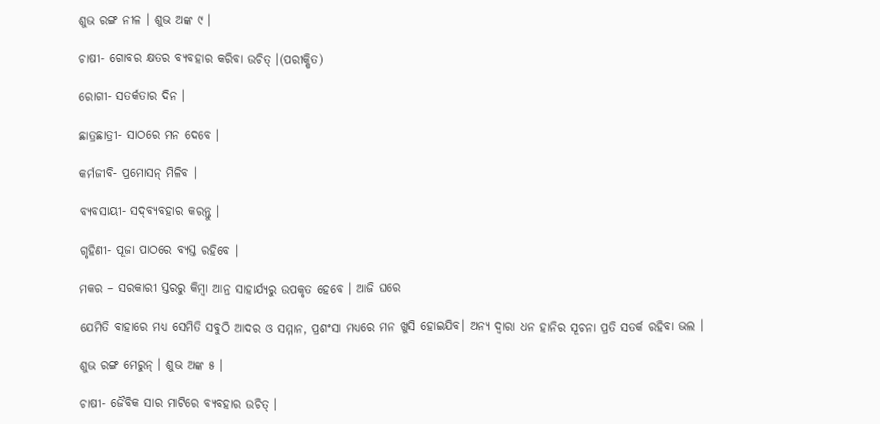ଶୁଭ ରଙ୍ଗ ନୀଳ । ଶୁଭ ଅଙ୍କ ୯ ।

ଚାଷୀ- ଗୋବର କ୍ଷତର ବ୍ୟବହାର କରିବା ଉଚିତ୍ ।(ପରୀକ୍ଷିତ)

ରୋଗୀ- ସତର୍କତାର ଦିନ ।

ଛାତ୍ରଛାତ୍ରୀ- ସାଠରେ ମନ ଦେବେ ।

କର୍ମଜୀବି- ପ୍ରମୋସନ୍ ମିଳିବ ।

ବ୍ୟବସାୟୀ- ସଦ୍‌ବ୍ୟବହାର କରନ୍ତୁ ।

ଗୃହିଣୀ- ପୂଜା ପାଠରେ ବ୍ୟସ୍ତ ରହିବେ ।

ମକର – ସରକାରୀ ସ୍ତରରୁ କିମ୍ବା ଆନ୍ର ସାହାର୍ଯ୍ୟରୁ ଉପକୃତ ହେବେ । ଆଜି ଘରେ

ଯେମିତି ବାହାରେ ମଧ୍ୟ ସେମିତି ସବୁଠି ଆଦର ଓ ସମ୍ମାନ, ପ୍ରଶଂସା ମଧ୍ୟରେ ମନ ଖୁସି ହୋଇଯିବ। ଅନ୍ୟ ଦ୍ୱାରା ଧନ ହାନିର ସୂଚନା ପ୍ରତି ସତର୍କ ରହିବା ଭଲ ।

ଶୁଭ ରଙ୍ଗ ମେରୁନ୍ । ଶୁଭ ଅଙ୍କ ୫ ।

ଚାଷୀ- ଜୈବିକ ସାର ମାଟିରେ ବ୍ୟବହାର ଉଚିତ୍ ।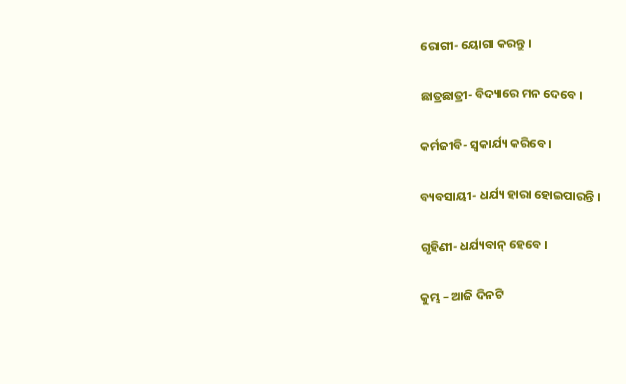ରୋଗୀ- ୟୋଗା କରନ୍ତୁ ।

ଛାତ୍ରଛାତ୍ରୀ- ବିଦ୍ୟାରେ ମନ ଦେବେ ।

କର୍ମଜୀବି- ସ୍ୱକାର୍ଯ୍ୟ କରିବେ ।

ବ୍ୟବସାୟୀ- ଧର୍ଯ୍ୟ ହାରା ହୋଇପାରନ୍ତି ।

ଗୃହିଣୀ- ଧର୍ଯ୍ୟବାନ୍ ହେବେ ।

କୁମ୍ଭ – ଆଜି ଦିନଟି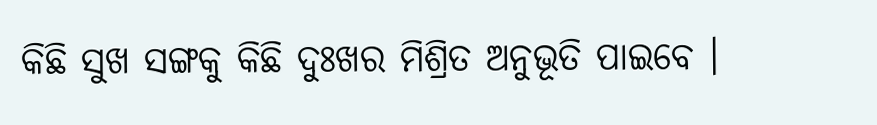କିଛି ସୁଖ ସଙ୍ଗକୁ କିଛି ଦୁଃଖର ମିଶ୍ରିତ ଅନୁଭୂତି ପାଇବେ ।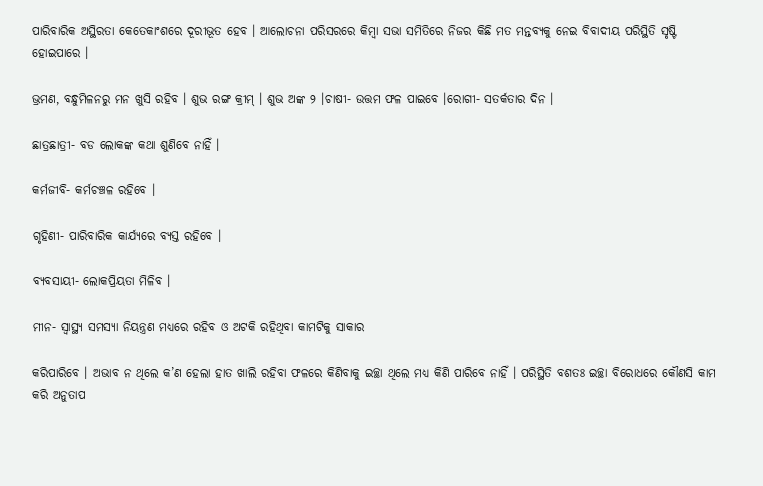ପାରିବାରିକ ଅସ୍ଥିରତା କେତେକାଂଶରେ ଦୂରୀଭୂତ ହେବ । ଆଲୋଚନା ପରିସରରେ କିମ୍ବା ସଭା ସମିତିରେ ନିଜର କିଛି ମତ ମନ୍ତବ୍ୟକୁ ନେଇ ବିବାଦୀୟ ପରିସ୍ଥିତି ସୃଷ୍ଟି ହୋଇପାରେ ।

ଭ୍ରମଣ, ବନ୍ଧୁମିଳନରୁ ମନ ଖୁସି ରହିବ । ଶୁଭ ରଙ୍ଗ କ୍ରୀମ୍ । ଶୁଭ ଅଙ୍କ ୨ ।ଚାଷୀ- ଉତ୍ତମ ଫଳ ପାଇବେ ।ରୋଗୀ- ସତର୍କତାର ଦିନ ।

ଛାତ୍ରଛାତ୍ରୀ- ବଡ ଲୋକଙ୍କ କଥା ଶୁଣିବେ ନାହିଁ ।

କର୍ମଜୀବି- କର୍ମଚଞ୍ଚଳ ରହିବେ ।

ଗୃହିଣୀ- ପାରିବାରିକ କାର୍ଯ୍ୟରେ ବ୍ୟସ୍ତ ରହିବେ ।

ବ୍ୟବସାୟୀ- ଲୋକପ୍ରିୟତା ମିଳିବ ।

ମୀନ- ସ୍ୱାସ୍ଥ୍ୟ ସମସ୍ୟା ନିୟନ୍ତ୍ରଣ ମଧ୍ୟରେ ରହିବ ଓ ଅଟକି ରହିଥିବା କାମଟିକୁ ସାକାର

କରିପାରିବେ । ଅଭାବ ନ ଥିଲେ କ’ଣ ହେଲା ହାତ ଖାଲି ରହିବା ଫଳରେ କିଣିବାକୁ ଇଚ୍ଛା ଥିଲେ ମଧ୍ୟ କିଣି ପାରିବେ ନାହିଁ । ପରିସ୍ଥିତି ବଶତଃ ଇଚ୍ଛା ବିରୋଧରେ କୌଣସି କାମ କରି ଅନୁତାପ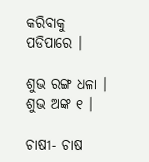କରିବାକୁ ପଡିପାରେ ।

ଶୁଭ ରଙ୍ଗ ଧଳା । ଶୁଭ ଅଙ୍କ ୧ ।

ଚାଷୀ- ଚାଷ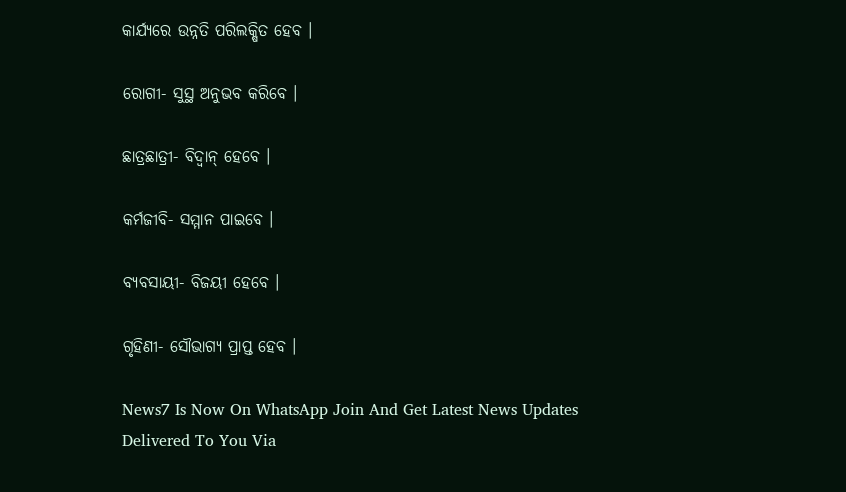କାର୍ଯ୍ୟରେ ଉନ୍ନତି ପରିଲକ୍ଷିତ ହେବ ।

ରୋଗୀ- ସୁସ୍ଥ ଅନୁଭବ କରିବେ ।

ଛାତ୍ରଛାତ୍ରୀ- ବିଦ୍ୱାନ୍ ହେବେ ।

କର୍ମଜୀବି- ସମ୍ମାନ ପାଇବେ ।

ବ୍ୟବସାୟୀ- ବିଜୟୀ ହେବେ ।

ଗୃହିଣୀ- ସୌଭାଗ୍ୟ ପ୍ରାପ୍ତ ହେବ ।

News7 Is Now On WhatsApp Join And Get Latest News Updates Delivered To You Via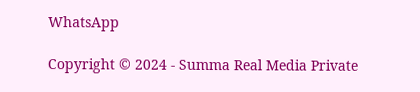WhatsApp

Copyright © 2024 - Summa Real Media Private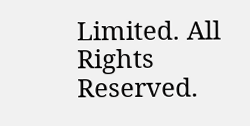Limited. All Rights Reserved.